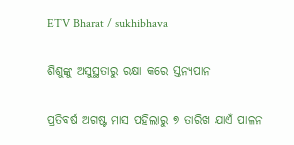ETV Bharat / sukhibhava

ଶିଶୁଙ୍କୁ ଅସୁସ୍ଥତାରୁ ରକ୍ଷା କରେ ସ୍ତନ୍ୟପାନ

ପ୍ରତିବର୍ଷ ଅଗଷ୍ଟ ମାସ ପହିଲାରୁ ୭ ତାରିଖ ଯାଏଁ ପାଳନ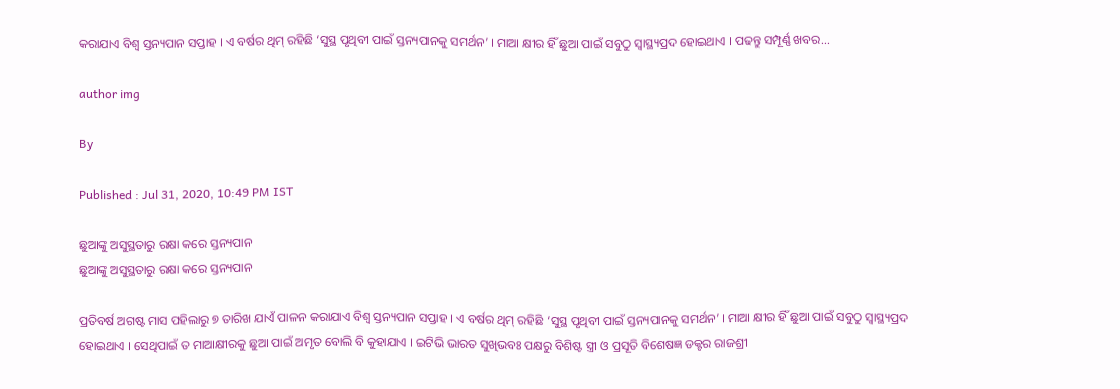କରାଯାଏ ବିଶ୍ୱ ସ୍ତନ୍ୟପାନ ସପ୍ତାହ । ଏ ବର୍ଷର ଥିମ୍ ରହିଛି ‘ସୁସ୍ଥ ପୃଥିବୀ ପାଇଁ ସ୍ତନ୍ୟପାନକୁ ସମର୍ଥନ’ । ମାଆ କ୍ଷୀର ହିଁ ଛୁଆ ପାଇଁ ସବୁଠୁ ସ୍ୱାସ୍ଥ୍ୟପ୍ରଦ ହୋଇଥାଏ । ପଢନ୍ତୁ ସମ୍ପୂର୍ଣ୍ଣ ଖବର...

author img

By

Published : Jul 31, 2020, 10:49 PM IST

ଛୁଆଙ୍କୁ ଅସୁସ୍ଥତାରୁ ରକ୍ଷା କରେ ସ୍ତନ୍ୟପାନ
ଛୁଆଙ୍କୁ ଅସୁସ୍ଥତାରୁ ରକ୍ଷା କରେ ସ୍ତନ୍ୟପାନ

ପ୍ରତିବର୍ଷ ଅଗଷ୍ଟ ମାସ ପହିଲାରୁ ୭ ତାରିଖ ଯାଏଁ ପାଳନ କରାଯାଏ ବିଶ୍ୱ ସ୍ତନ୍ୟପାନ ସପ୍ତାହ । ଏ ବର୍ଷର ଥିମ୍ ରହିଛି ‘ସୁସ୍ଥ ପୃଥିବୀ ପାଇଁ ସ୍ତନ୍ୟପାନକୁ ସମର୍ଥନ’ । ମାଆ କ୍ଷୀର ହିଁ ଛୁଆ ପାଇଁ ସବୁଠୁ ସ୍ୱାସ୍ଥ୍ୟପ୍ରଦ ହୋଇଥାଏ । ସେଥିପାଇଁ ତ ମାଆକ୍ଷୀରକୁ ଛୁଆ ପାଇଁ ଅମୃତ ବୋଲି ବି କୁହାଯାଏ । ଇଟିଭି ଭାରତ ସୁଖିଭବଃ ପକ୍ଷରୁ ବିଶିଷ୍ଟ ସ୍ତ୍ରୀ ଓ ପ୍ରସୂତି ବିଶେଷଜ୍ଞ ଡକ୍ଟର ରାଜଶ୍ରୀ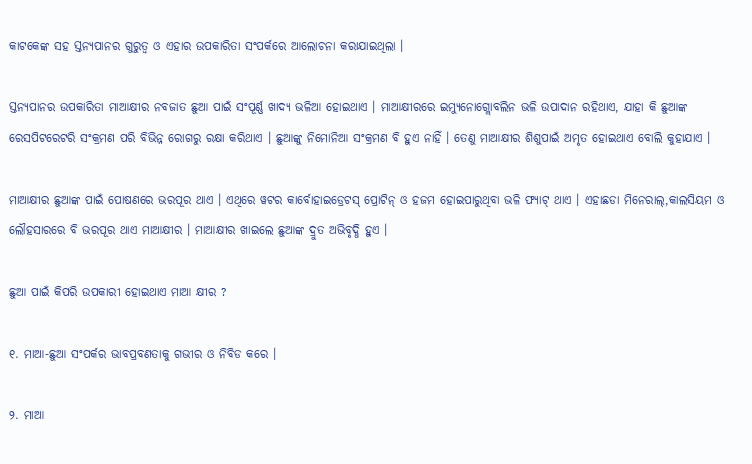କାଟକେଙ୍କ ସହ ସ୍ତନ୍ୟପାନର ଗୁରୁତ୍ୱ ଓ ଏହାର ଉପକାରିତା ସଂପର୍କରେ ଆଲୋଚନା କରାଯାଇଥିଲା ।

ସ୍ତନ୍ୟପାନର ଉପକାରିତା ମାଆକ୍ଷୀର ନବଜାତ ଛୁଆ ପାଇଁ ସଂପୂର୍ଣ୍ଣ ଖାଦ୍ୟ ଭଳିଆ ହୋଇଥାଏ । ମାଆକ୍ଷୀରରେ ଇମ୍ୟୁନୋଗ୍ଲୋବଲିନ ଭଳି ଉପାଦାନ ରହିଥାଏ, ଯାହା କି ଛୁଆଙ୍କ ରେସପିଟରେଟରି ସଂକ୍ରମଣ ପରି ବିଭିନ୍ନ ରୋଗରୁ ରକ୍ଷା କରିଥାଏ । ଛୁଆଙ୍କୁ ନିମୋନିଆ ସଂକ୍ରମଣ ବି ହୁଏ ନାହିଁ । ତେଣୁ ମାଆକ୍ଷୀର ଶିଶୁପାଇଁ ଅମୃତ ହୋଇଥାଏ ବୋଲି କୁହାଯାଏ ।

ମାଆକ୍ଷୀର ଛୁଆଙ୍କ ପାଇଁ ପୋଷଣରେ ଭରପୂର ଥାଏ । ଏଥିରେ ୱଟର କାର୍ବୋହାଇଡ୍ରେଟସ୍ ପ୍ରୋଟିନ୍ ଓ ହଜମ ହୋଇପାରୁଥିବା ଭଳି ଫ୍ୟାଟ୍ ଥାଏ । ଏହାଛଡା ମିନେରାଲ୍‌,କାଲସିୟମ ଓ ଲୌହସାରରେ ବି ଭରପୂର ଥାଏ ମାଆକ୍ଷୀର । ମାଆକ୍ଷୀର ଖାଇଲେ ଛୁଆଙ୍କ ଦ୍ରୁତ ଅଭିବୃଦ୍ଧି ହୁଏ ।

ଛୁଆ ପାଇଁ କିପରି ଉପକାରୀ ହୋଇଥାଏ ମାଆ କ୍ଷୀର ?

୧. ମାଆ-ଛୁଆ ସଂପର୍କର ଭାବପ୍ରବଣତାକୁ ଗଭୀର ଓ ନିବିଡ କରେ ।

୨. ମାଆ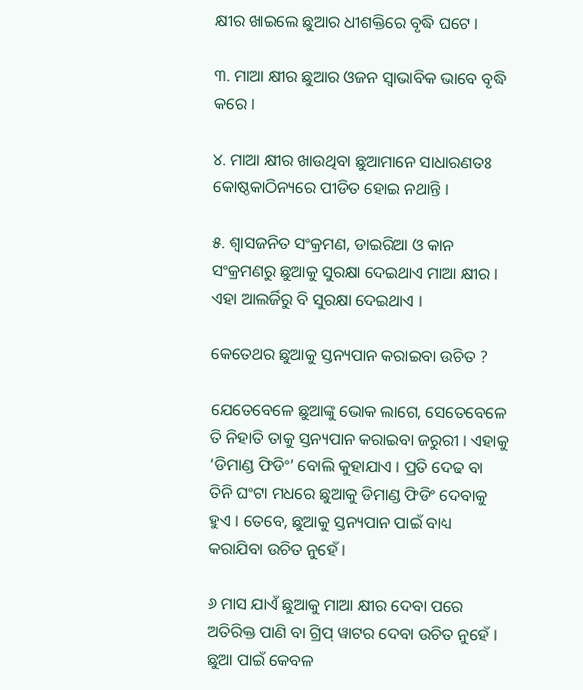କ୍ଷୀର ଖାଇଲେ ଛୁଆର ଧୀଶକ୍ତିରେ ବୃଦ୍ଧି ଘଟେ ।

୩. ମାଆ କ୍ଷୀର ଛୁଆର ଓଜନ ସ୍ୱାଭାବିକ ଭାବେ ବୃଦ୍ଧି କରେ ।

୪. ମାଆ କ୍ଷୀର ଖାଉଥିବା ଛୁଆମାନେ ସାଧାରଣତଃ କୋଷ୍ଠକାଠିନ୍ୟରେ ପୀଡିତ ହୋଇ ନଥାନ୍ତି ।

୫. ଶ୍ୱାସଜନିତ ସଂକ୍ରମଣ, ଡାଇରିଆ ଓ କାନ ସଂକ୍ରମଣରୁ ଛୁଆକୁ ସୁରକ୍ଷା ଦେଇଥାଏ ମାଆ କ୍ଷୀର । ଏହା ଆଲର୍ଜିରୁ ବି ସୁରକ୍ଷା ଦେଇଥାଏ ।

କେତେଥର ଛୁଆକୁ ସ୍ତନ୍ୟପାନ କରାଇବା ଉଚିତ ?

ଯେତେବେଳେ ଛୁଆଙ୍କୁ ଭୋକ ଲାଗେ, ସେତେବେଳେ ତି ନିହାତି ତାକୁ ସ୍ତନ୍ୟପାନ କରାଇବା ଜରୁରୀ । ଏହାକୁ ‘ଡିମାଣ୍ଡ ଫିଡିଂ’ ବୋଲି କୁହାଯାଏ । ପ୍ରତି ଦେଢ ବା ତିନି ଘଂଟା ମଧରେ ଛୁଆକୁ ଡିମାଣ୍ଡ ଫିଡିଂ ଦେବାକୁ ହୁଏ । ତେବେ, ଛୁଆକୁ ସ୍ତନ୍ୟପାନ ପାଇଁ ବାଧ୍ୟ କରାଯିବା ଉଚିତ ନୁହେଁ ।

୬ ମାସ ଯାଏଁ ଛୁଆକୁ ମାଆ କ୍ଷୀର ଦେବା ପରେ ଅତିରିକ୍ତ ପାଣି ବା ଗ୍ରିପ୍‌ ୱାଟର ଦେବା ଉଚିତ ନୁହେଁ । ଛୁଆ ପାଇଁ କେବଳ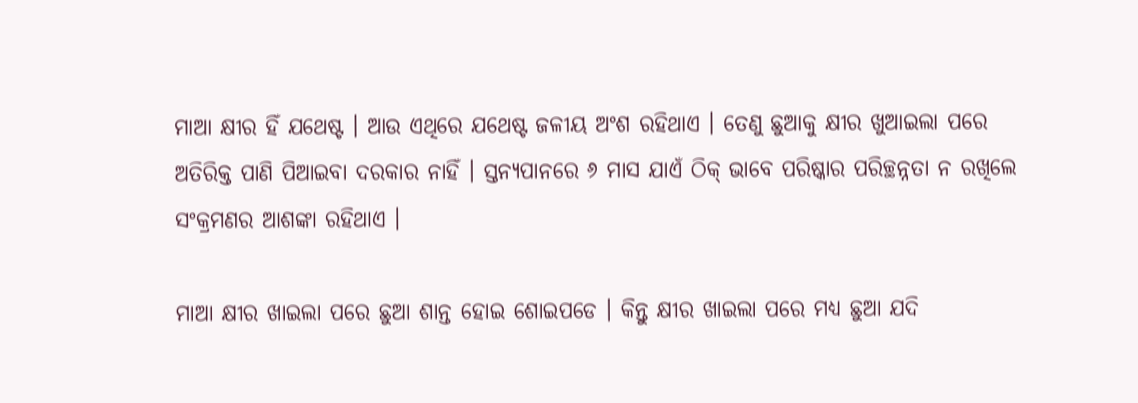ମାଆ କ୍ଷୀର ହିଁ ଯଥେଷ୍ଟ । ଆଉ ଏଥିରେ ଯଥେଷ୍ଟ ଜଳୀୟ ଅଂଶ ରହିଥାଏ । ତେଣୁ ଛୁଆକୁ କ୍ଷୀର ଖୁଆଇଲା ପରେ ଅତିରିକ୍ତ ପାଣି ପିଆଇବା ଦରକାର ନାହିଁ । ସ୍ତନ୍ୟପାନରେ ୬ ମାସ ଯାଏଁ ଠିକ୍‌ ଭାବେ ପରିଷ୍କାର ପରିଚ୍ଛନ୍ନତା ନ ରଖିଲେ ସଂକ୍ରମଣର ଆଶଙ୍କା ରହିଥାଏ ।

ମାଆ କ୍ଷୀର ଖାଇଲା ପରେ ଛୁଆ ଶାନ୍ତ ହୋଇ ଶୋଇପଡେ । କିନ୍ତୁ କ୍ଷୀର ଖାଇଲା ପରେ ମଧ୍ୟ ଛୁଆ ଯଦି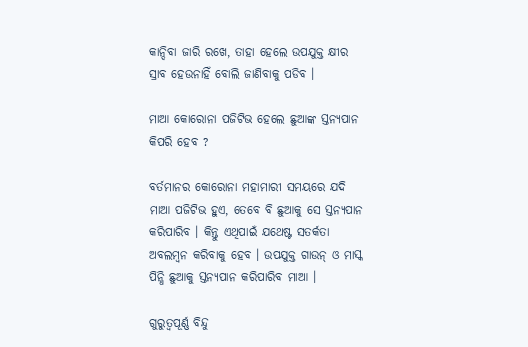କାନ୍ଦିବା ଜାରି ରଖେ, ତାହା ହେଲେ ଉପଯୁକ୍ତ କ୍ଷୀର ସ୍ରାବ ହେଉନାହିଁ ବୋଲି ଜାଣିବାକୁ ପଡିବ ।

ମାଆ କୋରୋନା ପଜିଟିଭ ହେଲେ ଛୁଆଙ୍କ ସ୍ତନ୍ୟପାନ କିପରି ହେବ ?

ବର୍ତମାନର କୋରୋନା ମହାମାରୀ ସମୟରେ ଯଦି ମାଆ ପଜିଟିଭ ହୁଏ, ତେବେ ବି ଛୁଆକୁ ସେ ସ୍ତନ୍ୟପାନ କରିପାରିବ । କିନ୍ତୁ ଏଥିପାଇଁ ଯଥେଷ୍ଟ ସତର୍କତା ଅବଲମ୍ବନ କରିବାକୁ ହେବ । ଉପଯୁକ୍ତ ଗାଉନ୍ ଓ ମାସ୍କ ପିନ୍ଧି ଛୁଆକୁ ସ୍ତନ୍ୟପାନ କରିପାରିବ ମାଆ ।

ଗୁରୁତ୍ୱପୂର୍ଣ୍ଣ ବିନ୍ଦୁ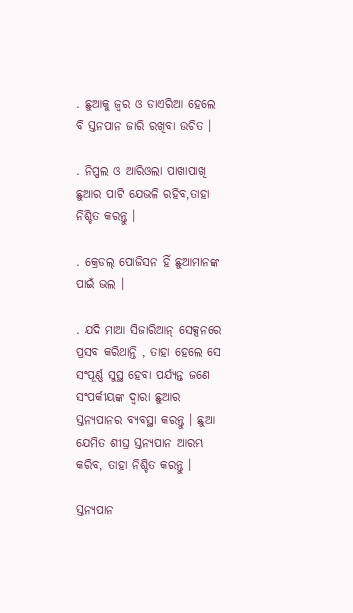. ଛୁଆକୁ ଜ୍ୱର ଓ ଡାଏରିଆ ହେଲେ ବି ସ୍ତନପାନ ଜାରି ରଖିବା ଉଚିତ ।

. ନିପ୍ପଲ ଓ ଆରିଓଲା ପାଖାପାଖି ଛୁଆର ପାଟି ଯେଭଳି ରହିବ,ତାହା ନିଶ୍ଚିତ କରନ୍ତୁ ।

. କ୍ରେଡଲ୍ ପୋଜିସନ ହିଁ ଛୁଆମାନଙ୍କ ପାଇଁ ଭଲ ।

. ଯଦି ମାଆ ସିଜାରିଆନ୍ ସେକ୍ସନରେ ପ୍ରସବ କରିଥାନ୍ତି , ତାହା ହେଲେ ସେ ସଂପୂର୍ଣ୍ଣ ସୁସ୍ଥ ହେବା ପର୍ଯ୍ୟନ୍ତ ଜଣେ ସଂପର୍କୀୟଙ୍କ ଦ୍ୱାରା ଛୁଆର ସ୍ତନ୍ୟପାନର ବ୍ୟବସ୍ଥା କରନ୍ତୁ । ଛୁଆ ଯେମିତ ଶୀଘ୍ର ସ୍ତନ୍ୟପାନ ଆରମ୍ଭ କରିବ, ତାହା ନିଶ୍ଚିତ କରନ୍ତୁ ।

ସ୍ତନ୍ୟପାନ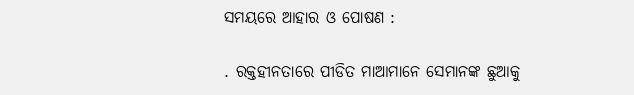ସମୟରେ ଆହାର ଓ ପୋଷଣ :

. ରକ୍ତହୀନତାରେ ପୀଡିତ ମାଆମାନେ ସେମାନଙ୍କ ଛୁଆକୁ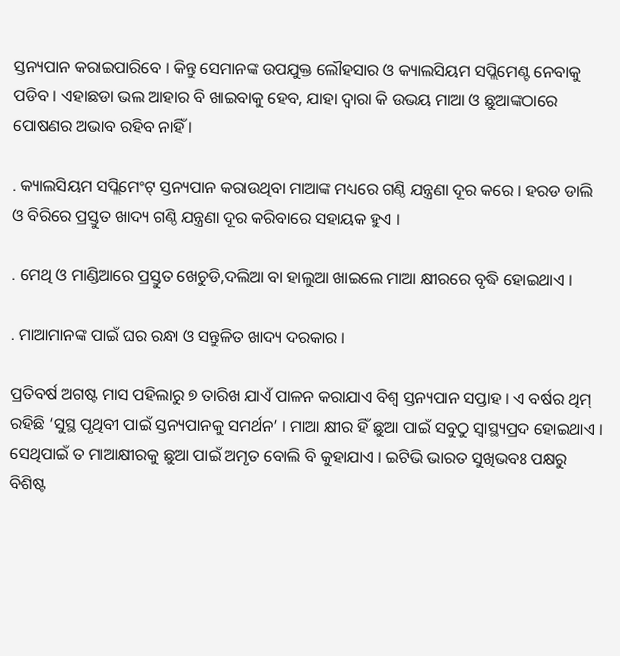ସ୍ତନ୍ୟପାନ କରାଇପାରିବେ । କିନ୍ତୁ ସେମାନଙ୍କ ଉପଯୁକ୍ତ ଲୌହସାର ଓ କ୍ୟାଲସିୟମ ସପ୍ଲିମେଣ୍ଟ ନେବାକୁ ପଡିବ । ଏହାଛଡା ଭଲ ଆହାର ବି ଖାଇବାକୁ ହେବ, ଯାହା ଦ୍ୱାରା କି ଉଭୟ ମାଆ ଓ ଛୁଆଙ୍କଠାରେ ପୋଷଣର ଅଭାବ ରହିବ ନାହିଁ ।

. କ୍ୟାଲସିୟମ ସପ୍ଲିମେଂଟ୍ ସ୍ତନ୍ୟପାନ କରାଉଥିବା ମାଆଙ୍କ ମଧ୍ୟରେ ଗଣ୍ଠି ଯନ୍ତ୍ରଣା ଦୂର କରେ । ହରଡ ଡାଲି ଓ ବିରିରେ ପ୍ରସ୍ତୁତ ଖାଦ୍ୟ ଗଣ୍ଠି ଯନ୍ତ୍ରଣା ଦୂର କରିବାରେ ସହାୟକ ହୁଏ ।

. ମେଥି ଓ ମାଣ୍ଡିଆରେ ପ୍ରସ୍ତୁତ ଖେଚୁଡି,ଦଲିଆ ବା ହାଲୁଆ ଖାଇଲେ ମାଆ କ୍ଷୀରରେ ବୃଦ୍ଧି ହୋଇଥାଏ ।

. ମାଆମାନଙ୍କ ପାଇଁ ଘର ରନ୍ଧା ଓ ସନ୍ତୁଳିତ ଖାଦ୍ୟ ଦରକାର ।

ପ୍ରତିବର୍ଷ ଅଗଷ୍ଟ ମାସ ପହିଲାରୁ ୭ ତାରିଖ ଯାଏଁ ପାଳନ କରାଯାଏ ବିଶ୍ୱ ସ୍ତନ୍ୟପାନ ସପ୍ତାହ । ଏ ବର୍ଷର ଥିମ୍ ରହିଛି ‘ସୁସ୍ଥ ପୃଥିବୀ ପାଇଁ ସ୍ତନ୍ୟପାନକୁ ସମର୍ଥନ’ । ମାଆ କ୍ଷୀର ହିଁ ଛୁଆ ପାଇଁ ସବୁଠୁ ସ୍ୱାସ୍ଥ୍ୟପ୍ରଦ ହୋଇଥାଏ । ସେଥିପାଇଁ ତ ମାଆକ୍ଷୀରକୁ ଛୁଆ ପାଇଁ ଅମୃତ ବୋଲି ବି କୁହାଯାଏ । ଇଟିଭି ଭାରତ ସୁଖିଭବଃ ପକ୍ଷରୁ ବିଶିଷ୍ଟ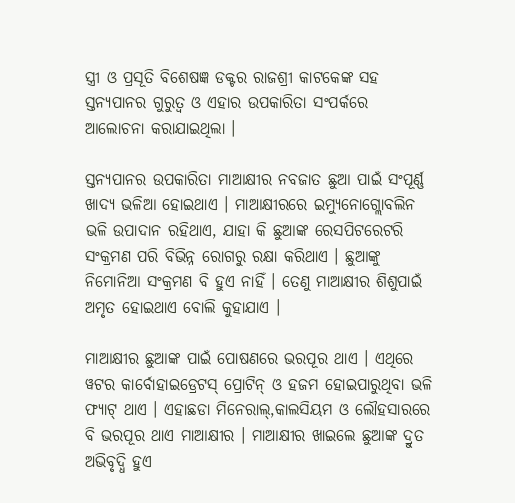ସ୍ତ୍ରୀ ଓ ପ୍ରସୂତି ବିଶେଷଜ୍ଞ ଡକ୍ଟର ରାଜଶ୍ରୀ କାଟକେଙ୍କ ସହ ସ୍ତନ୍ୟପାନର ଗୁରୁତ୍ୱ ଓ ଏହାର ଉପକାରିତା ସଂପର୍କରେ ଆଲୋଚନା କରାଯାଇଥିଲା ।

ସ୍ତନ୍ୟପାନର ଉପକାରିତା ମାଆକ୍ଷୀର ନବଜାତ ଛୁଆ ପାଇଁ ସଂପୂର୍ଣ୍ଣ ଖାଦ୍ୟ ଭଳିଆ ହୋଇଥାଏ । ମାଆକ୍ଷୀରରେ ଇମ୍ୟୁନୋଗ୍ଲୋବଲିନ ଭଳି ଉପାଦାନ ରହିଥାଏ, ଯାହା କି ଛୁଆଙ୍କ ରେସପିଟରେଟରି ସଂକ୍ରମଣ ପରି ବିଭିନ୍ନ ରୋଗରୁ ରକ୍ଷା କରିଥାଏ । ଛୁଆଙ୍କୁ ନିମୋନିଆ ସଂକ୍ରମଣ ବି ହୁଏ ନାହିଁ । ତେଣୁ ମାଆକ୍ଷୀର ଶିଶୁପାଇଁ ଅମୃତ ହୋଇଥାଏ ବୋଲି କୁହାଯାଏ ।

ମାଆକ୍ଷୀର ଛୁଆଙ୍କ ପାଇଁ ପୋଷଣରେ ଭରପୂର ଥାଏ । ଏଥିରେ ୱଟର କାର୍ବୋହାଇଡ୍ରେଟସ୍ ପ୍ରୋଟିନ୍ ଓ ହଜମ ହୋଇପାରୁଥିବା ଭଳି ଫ୍ୟାଟ୍ ଥାଏ । ଏହାଛଡା ମିନେରାଲ୍‌,କାଲସିୟମ ଓ ଲୌହସାରରେ ବି ଭରପୂର ଥାଏ ମାଆକ୍ଷୀର । ମାଆକ୍ଷୀର ଖାଇଲେ ଛୁଆଙ୍କ ଦ୍ରୁତ ଅଭିବୃଦ୍ଧି ହୁଏ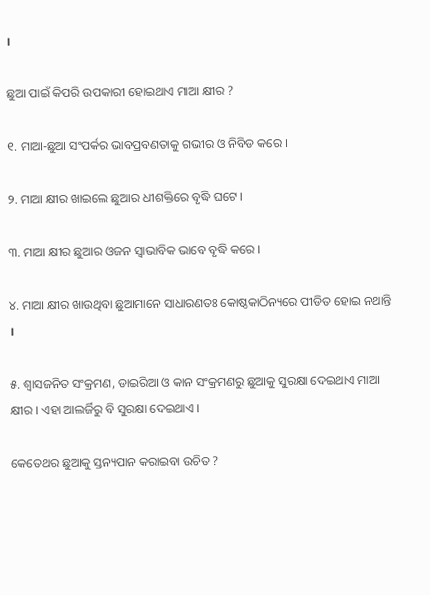।

ଛୁଆ ପାଇଁ କିପରି ଉପକାରୀ ହୋଇଥାଏ ମାଆ କ୍ଷୀର ?

୧. ମାଆ-ଛୁଆ ସଂପର୍କର ଭାବପ୍ରବଣତାକୁ ଗଭୀର ଓ ନିବିଡ କରେ ।

୨. ମାଆ କ୍ଷୀର ଖାଇଲେ ଛୁଆର ଧୀଶକ୍ତିରେ ବୃଦ୍ଧି ଘଟେ ।

୩. ମାଆ କ୍ଷୀର ଛୁଆର ଓଜନ ସ୍ୱାଭାବିକ ଭାବେ ବୃଦ୍ଧି କରେ ।

୪. ମାଆ କ୍ଷୀର ଖାଉଥିବା ଛୁଆମାନେ ସାଧାରଣତଃ କୋଷ୍ଠକାଠିନ୍ୟରେ ପୀଡିତ ହୋଇ ନଥାନ୍ତି ।

୫. ଶ୍ୱାସଜନିତ ସଂକ୍ରମଣ, ଡାଇରିଆ ଓ କାନ ସଂକ୍ରମଣରୁ ଛୁଆକୁ ସୁରକ୍ଷା ଦେଇଥାଏ ମାଆ କ୍ଷୀର । ଏହା ଆଲର୍ଜିରୁ ବି ସୁରକ୍ଷା ଦେଇଥାଏ ।

କେତେଥର ଛୁଆକୁ ସ୍ତନ୍ୟପାନ କରାଇବା ଉଚିତ ?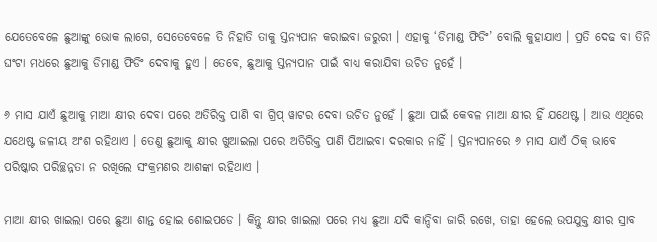ଯେତେବେଳେ ଛୁଆଙ୍କୁ ଭୋକ ଲାଗେ, ସେତେବେଳେ ତି ନିହାତି ତାକୁ ସ୍ତନ୍ୟପାନ କରାଇବା ଜରୁରୀ । ଏହାକୁ ‘ଡିମାଣ୍ଡ ଫିଡିଂ’ ବୋଲି କୁହାଯାଏ । ପ୍ରତି ଦେଢ ବା ତିନି ଘଂଟା ମଧରେ ଛୁଆକୁ ଡିମାଣ୍ଡ ଫିଡିଂ ଦେବାକୁ ହୁଏ । ତେବେ, ଛୁଆକୁ ସ୍ତନ୍ୟପାନ ପାଇଁ ବାଧ୍ୟ କରାଯିବା ଉଚିତ ନୁହେଁ ।

୬ ମାସ ଯାଏଁ ଛୁଆକୁ ମାଆ କ୍ଷୀର ଦେବା ପରେ ଅତିରିକ୍ତ ପାଣି ବା ଗ୍ରିପ୍‌ ୱାଟର ଦେବା ଉଚିତ ନୁହେଁ । ଛୁଆ ପାଇଁ କେବଳ ମାଆ କ୍ଷୀର ହିଁ ଯଥେଷ୍ଟ । ଆଉ ଏଥିରେ ଯଥେଷ୍ଟ ଜଳୀୟ ଅଂଶ ରହିଥାଏ । ତେଣୁ ଛୁଆକୁ କ୍ଷୀର ଖୁଆଇଲା ପରେ ଅତିରିକ୍ତ ପାଣି ପିଆଇବା ଦରକାର ନାହିଁ । ସ୍ତନ୍ୟପାନରେ ୬ ମାସ ଯାଏଁ ଠିକ୍‌ ଭାବେ ପରିଷ୍କାର ପରିଚ୍ଛନ୍ନତା ନ ରଖିଲେ ସଂକ୍ରମଣର ଆଶଙ୍କା ରହିଥାଏ ।

ମାଆ କ୍ଷୀର ଖାଇଲା ପରେ ଛୁଆ ଶାନ୍ତ ହୋଇ ଶୋଇପଡେ । କିନ୍ତୁ କ୍ଷୀର ଖାଇଲା ପରେ ମଧ୍ୟ ଛୁଆ ଯଦି କାନ୍ଦିବା ଜାରି ରଖେ, ତାହା ହେଲେ ଉପଯୁକ୍ତ କ୍ଷୀର ସ୍ରାବ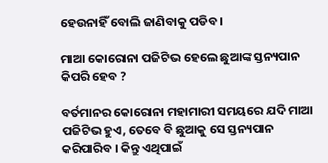ହେଉନାହିଁ ବୋଲି ଜାଣିବାକୁ ପଡିବ ।

ମାଆ କୋରୋନା ପଜିଟିଭ ହେଲେ ଛୁଆଙ୍କ ସ୍ତନ୍ୟପାନ କିପରି ହେବ ?

ବର୍ତମାନର କୋରୋନା ମହାମାରୀ ସମୟରେ ଯଦି ମାଆ ପଜିଟିଭ ହୁଏ, ତେବେ ବି ଛୁଆକୁ ସେ ସ୍ତନ୍ୟପାନ କରିପାରିବ । କିନ୍ତୁ ଏଥିପାଇଁ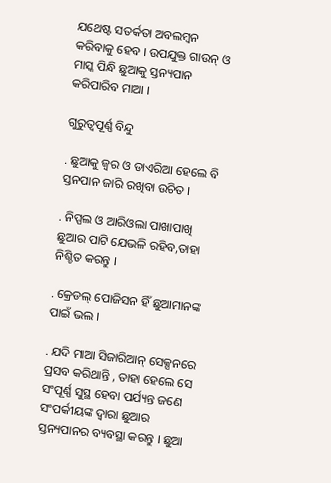ଯଥେଷ୍ଟ ସତର୍କତା ଅବଲମ୍ବନ କରିବାକୁ ହେବ । ଉପଯୁକ୍ତ ଗାଉନ୍ ଓ ମାସ୍କ ପିନ୍ଧି ଛୁଆକୁ ସ୍ତନ୍ୟପାନ କରିପାରିବ ମାଆ ।

ଗୁରୁତ୍ୱପୂର୍ଣ୍ଣ ବିନ୍ଦୁ

. ଛୁଆକୁ ଜ୍ୱର ଓ ଡାଏରିଆ ହେଲେ ବି ସ୍ତନପାନ ଜାରି ରଖିବା ଉଚିତ ।

. ନିପ୍ପଲ ଓ ଆରିଓଲା ପାଖାପାଖି ଛୁଆର ପାଟି ଯେଭଳି ରହିବ,ତାହା ନିଶ୍ଚିତ କରନ୍ତୁ ।

. କ୍ରେଡଲ୍ ପୋଜିସନ ହିଁ ଛୁଆମାନଙ୍କ ପାଇଁ ଭଲ ।

. ଯଦି ମାଆ ସିଜାରିଆନ୍ ସେକ୍ସନରେ ପ୍ରସବ କରିଥାନ୍ତି , ତାହା ହେଲେ ସେ ସଂପୂର୍ଣ୍ଣ ସୁସ୍ଥ ହେବା ପର୍ଯ୍ୟନ୍ତ ଜଣେ ସଂପର୍କୀୟଙ୍କ ଦ୍ୱାରା ଛୁଆର ସ୍ତନ୍ୟପାନର ବ୍ୟବସ୍ଥା କରନ୍ତୁ । ଛୁଆ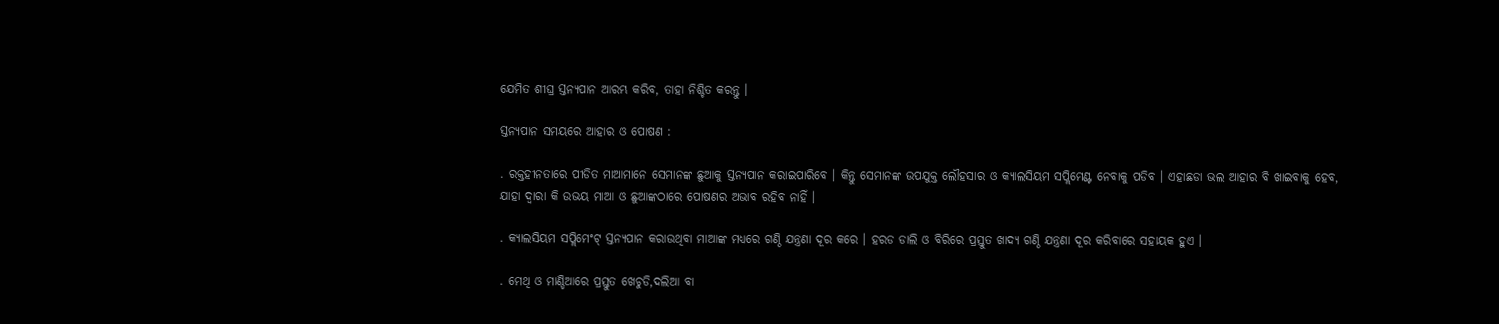ଯେମିତ ଶୀଘ୍ର ସ୍ତନ୍ୟପାନ ଆରମ୍ଭ କରିବ, ତାହା ନିଶ୍ଚିତ କରନ୍ତୁ ।

ସ୍ତନ୍ୟପାନ ସମୟରେ ଆହାର ଓ ପୋଷଣ :

. ରକ୍ତହୀନତାରେ ପୀଡିତ ମାଆମାନେ ସେମାନଙ୍କ ଛୁଆକୁ ସ୍ତନ୍ୟପାନ କରାଇପାରିବେ । କିନ୍ତୁ ସେମାନଙ୍କ ଉପଯୁକ୍ତ ଲୌହସାର ଓ କ୍ୟାଲସିୟମ ସପ୍ଲିମେଣ୍ଟ ନେବାକୁ ପଡିବ । ଏହାଛଡା ଭଲ ଆହାର ବି ଖାଇବାକୁ ହେବ, ଯାହା ଦ୍ୱାରା କି ଉଭୟ ମାଆ ଓ ଛୁଆଙ୍କଠାରେ ପୋଷଣର ଅଭାବ ରହିବ ନାହିଁ ।

. କ୍ୟାଲସିୟମ ସପ୍ଲିମେଂଟ୍ ସ୍ତନ୍ୟପାନ କରାଉଥିବା ମାଆଙ୍କ ମଧ୍ୟରେ ଗଣ୍ଠି ଯନ୍ତ୍ରଣା ଦୂର କରେ । ହରଡ ଡାଲି ଓ ବିରିରେ ପ୍ରସ୍ତୁତ ଖାଦ୍ୟ ଗଣ୍ଠି ଯନ୍ତ୍ରଣା ଦୂର କରିବାରେ ସହାୟକ ହୁଏ ।

. ମେଥି ଓ ମାଣ୍ଡିଆରେ ପ୍ରସ୍ତୁତ ଖେଚୁଡି,ଦଲିଆ ବା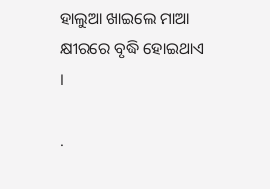ହାଲୁଆ ଖାଇଲେ ମାଆ କ୍ଷୀରରେ ବୃଦ୍ଧି ହୋଇଥାଏ ।

.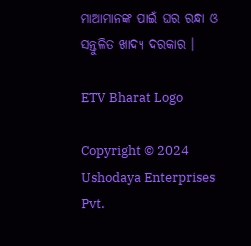ମାଆମାନଙ୍କ ପାଇଁ ଘର ରନ୍ଧା ଓ ସନ୍ତୁଳିତ ଖାଦ୍ୟ ଦରକାର ।

ETV Bharat Logo

Copyright © 2024 Ushodaya Enterprises Pvt.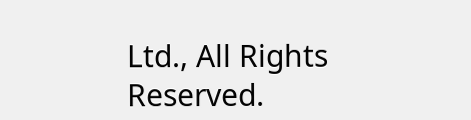Ltd., All Rights Reserved.